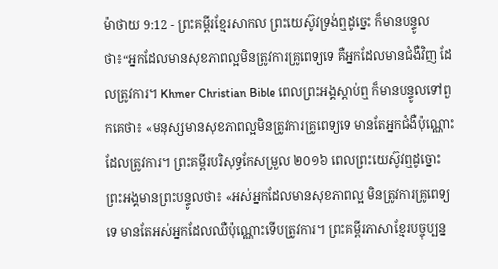ម៉ាថាយ 9:12 - ព្រះគម្ពីរខ្មែរសាកល ព្រះយេស៊ូវទ្រង់ឮដូច្នេះ ក៏មានបន្ទូលថា៖“អ្នកដែលមានសុខភាពល្អមិនត្រូវការគ្រូពេទ្យទេ គឺអ្នកដែលមានជំងឺវិញ ដែលត្រូវការ។ Khmer Christian Bible ពេលព្រះអង្គស្ដាប់ឮ ក៏មានបន្ទូលទៅពួកគេថា៖ «មនុស្សមានសុខភាពល្អមិនត្រូវការគ្រូពេទ្យទេ មានតែអ្នកជំងឺប៉ុណ្ណោះដែលត្រូវការ។ ព្រះគម្ពីរបរិសុទ្ធកែសម្រួល ២០១៦ ពេលព្រះយេស៊ូវឮដូច្នោះ ព្រះអង្គមានព្រះបន្ទូលថា៖ «អស់អ្នកដែលមានសុខភាពល្អ មិនត្រូវការគ្រូពេទ្យទេ មានតែអស់អ្នកដែលឈឺប៉ុណ្ណោះទើបត្រូវការ។ ព្រះគម្ពីរភាសាខ្មែរបច្ចុប្បន្ន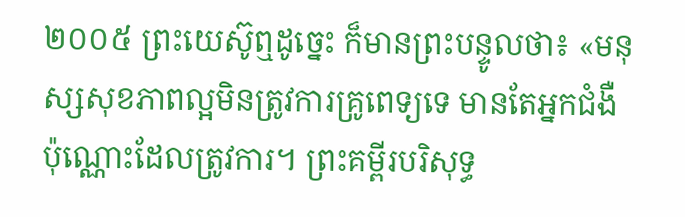២០០៥ ព្រះយេស៊ូឮដូច្នេះ ក៏មានព្រះបន្ទូលថា៖ «មនុស្សសុខភាពល្អមិនត្រូវការគ្រូពេទ្យទេ មានតែអ្នកជំងឺប៉ុណ្ណោះដែលត្រូវការ។ ព្រះគម្ពីរបរិសុទ្ធ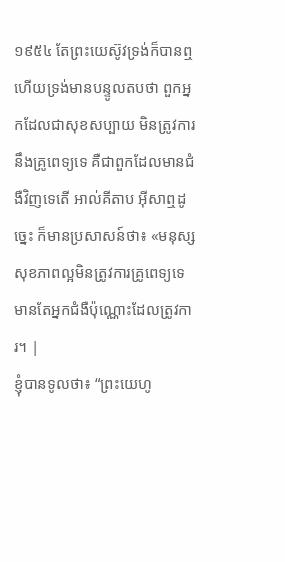១៩៥៤ តែព្រះយេស៊ូវទ្រង់ក៏បានឮ ហើយទ្រង់មានបន្ទូលតបថា ពួកអ្នកដែលជាសុខសប្បាយ មិនត្រូវការនឹងគ្រូពេទ្យទេ គឺជាពួកដែលមានជំងឺវិញទេតើ អាល់គីតាប អ៊ីសាឮដូច្នេះ ក៏មានប្រសាសន៍ថា៖ «មនុស្សសុខភាពល្អមិនត្រូវការគ្រូពេទ្យទេ មានតែអ្នកជំងឺប៉ុណ្ណោះដែលត្រូវការ។ |
ខ្ញុំបានទូលថា៖ “ព្រះយេហូ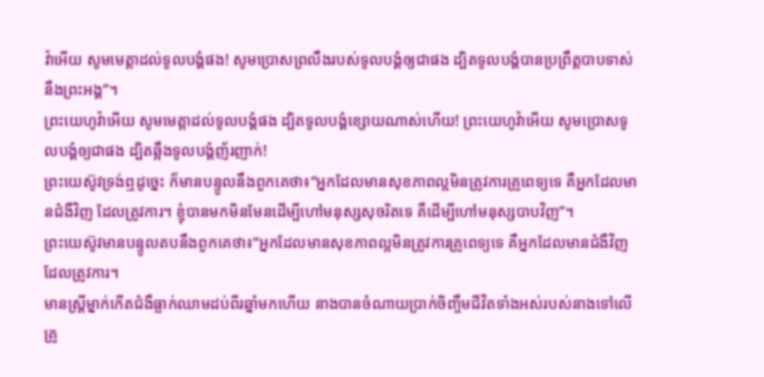វ៉ាអើយ សូមមេត្តាដល់ទូលបង្គំផង! សូមប្រោសព្រលឹងរបស់ទូលបង្គំឲ្យជាផង ដ្បិតទូលបង្គំបានប្រព្រឹត្តបាបទាស់នឹងព្រះអង្គ”។
ព្រះយេហូវ៉ាអើយ សូមមេត្តាដល់ទូលបង្គំផង ដ្បិតទូលបង្គំខ្សោយណាស់ហើយ! ព្រះយេហូវ៉ាអើយ សូមប្រោសទូលបង្គំឲ្យជាផង ដ្បិតឆ្អឹងទូលបង្គំញ័រញាក់!
ព្រះយេស៊ូវទ្រង់ឮដូច្នេះ ក៏មានបន្ទូលនឹងពួកគេថា៖“អ្នកដែលមានសុខភាពល្អមិនត្រូវការគ្រូពេទ្យទេ គឺអ្នកដែលមានជំងឺវិញ ដែលត្រូវការ។ ខ្ញុំបានមកមិនមែនដើម្បីហៅមនុស្សសុចរិតទេ គឺដើម្បីហៅមនុស្សបាបវិញ”។
ព្រះយេស៊ូវមានបន្ទូលតបនឹងពួកគេថា៖“អ្នកដែលមានសុខភាពល្អមិនត្រូវការគ្រូពេទ្យទេ គឺអ្នកដែលមានជំងឺវិញ ដែលត្រូវការ។
មានស្ត្រីម្នាក់កើតជំងឺធ្លាក់ឈាមដប់ពីរឆ្នាំមកហើយ នាងបានចំណាយបា្រក់ចិញ្ចឹមជីវិតទាំងអស់របស់នាងទៅលើគ្រូ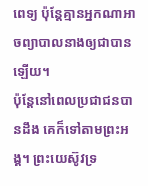ពេទ្យ ប៉ុន្តែគ្មានអ្នកណាអាចព្យាបាលនាងឲ្យជាបានឡើយ។
ប៉ុន្តែនៅពេលប្រជាជនបានដឹង គេក៏ទៅតាមព្រះអង្គ។ ព្រះយេស៊ូវទ្រ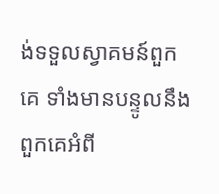ង់ទទួលស្វាគមន៍ពួកគេ ទាំងមានបន្ទូលនឹងពួកគេអំពី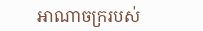អាណាចក្ររបស់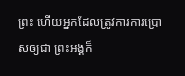ព្រះ ហើយអ្នកដែលត្រូវការការប្រោសឲ្យជា ព្រះអង្គក៏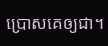ប្រោសគេឲ្យជា។